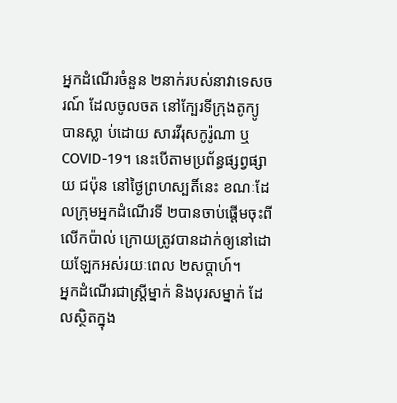អ្នកដំណើរចំនួន ២នាក់របស់នាវាទេសចរណ៍ ដែលចូលចត នៅក្បែរទីក្រុងតូក្យូ បានស្លា ប់ដោយ សារវីរុសកូរ៉ូណា ឬ COVID-19។ នេះបើតាមប្រព័ន្ធផ្សព្វផ្សាយ ជប៉ុន នៅថ្ងៃព្រហស្បតិ៍នេះ ខណៈដែលក្រុមអ្នកដំណើរទី ២បានចាប់ផ្តើមចុះពីលើកប៉ាល់ ក្រោយត្រូវបានដាក់ឲ្យនៅដោយឡែកអស់រយៈពេល ២សប្តាហ៍។
អ្នកដំណើរជាស្រ្តីម្នាក់ និងបុរសម្នាក់ ដែលស្ថិតក្នុង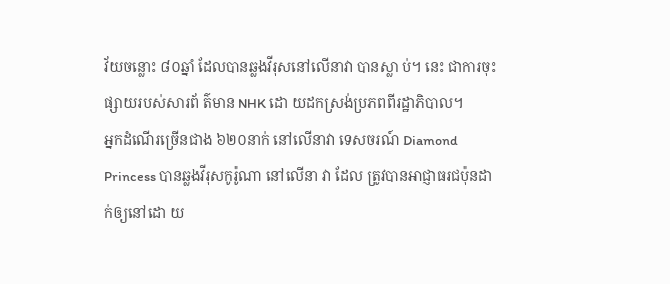វ័យចន្លោះ ៨០ឆ្នាំ ដែលបានឆ្លងវីរុសនៅលើនាវា បានស្លា ប់។ នេះ ជាការចុះផ្សាយរបស់សារព័ ត៌មាន NHK ដោ យដកស្រង់ប្រភពពីរដ្ឋាភិបាល។
អ្នកដំណើរច្រើនជាង ៦២០នាក់ នៅលើនាវា ទេសចរណ៍ Diamond Princess បានឆ្លងវីរុសកូរ៉ូណា នៅលើនា វា ដែល ត្រូវបានអាជ្ញាធរជប៉ុនដាក់ឲ្យនៅដោ យ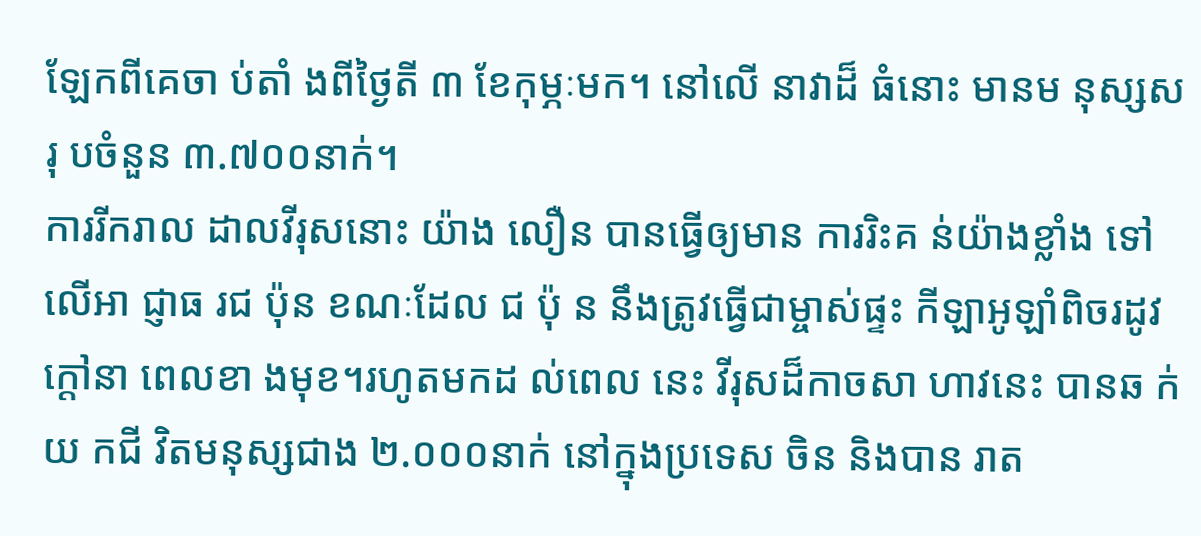ឡែកពីគេចា ប់តាំ ងពីថ្ងៃតី ៣ ខែកុម្ភៈមក។ នៅលើ នាវាដ៏ ធំនោះ មានម នុស្សសរុ បចំនួន ៣.៧០០នាក់។
ការរីករាល ដាលវីរុសនោះ យ៉ាង លឿន បានធ្វើឲ្យមាន ការរិះគ ន់យ៉ាងខ្លាំង ទៅលើអា ជ្ញាធ រជ ប៉ុន ខណៈដែល ជ ប៉ុ ន នឹងត្រូវធ្វើជាម្ចាស់ផ្ទះ កីឡាអូឡាំពិចរដូវក្តៅនា ពេលខា ងមុខ។រហូតមកដ ល់ពេល នេះ វីរុសដ៏កាចសា ហាវនេះ បានឆ ក់យ កជី វិតមនុស្សជាង ២.០០០នាក់ នៅក្នុងប្រទេស ចិន និងបាន រាត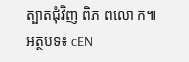ត្បាតជុំវិញ ពិភ ពលោ ក៕
អត្ថបទ៖ cEN